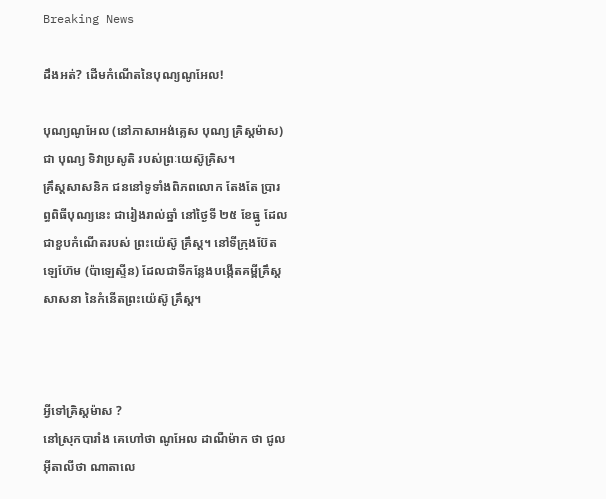Breaking News

ដឹងអត់? ដើមកំណើតនៃបុណ្យណូអែល!

បុណ្យណូអែល (នៅភាសាអង់គ្លេស បុណ្យ គ្រិស្តម៉ាស) ជា បុណ្យ ទិវាប្រសូតិ របស់ព្រៈយេស៊ូគ្រិស។
គ្រឹស្តសាសនិក ជននៅទូទាំងពិភពលោក តែងតែ ប្រារព្ធពិធីបុណ្យនេះ ជារៀងរាល់ឆ្នាំ នៅថ្ងៃទី ២៥ ខែធ្នូ ដែលជាខួបកំណើតរបស់ ព្រះយ៉េស៊ូ គ្រឹស្ត។ នៅទីក្រុងប៊ែតឡេហ៊ែម (ប៉ាឡេស្ទីន) ដែលជាទីកន្លែងបង្កើតគម្ពីគ្រឹស្តសាសនា នៃកំនើតព្រះយ៉េស៊ូ គ្រឹស្ត។



អ្វីទៅគ្រិស្តម៉ាស ?
នៅស្រុកបារាំង គេហៅថា ណូអែល ដាណឺម៉ាក ថា ជូល អ៊ីតាលីថា ណាតាលេ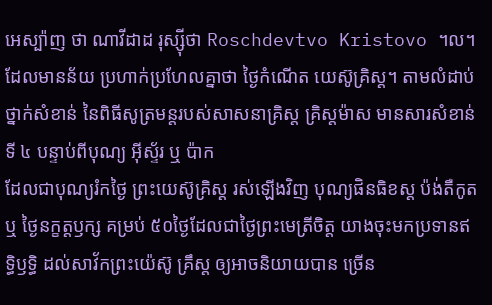អេស្ប៉ាញ ថា ណាវីដាដ រុស្ស៊ីថា Roschdevtvo Kristovo ។ល។
ដែលមានន័យ ប្រហាក់ប្រហែលគ្នាថា ថៃ្ងកំណើត យេស៊ូគ្រិស្ត។ តាមលំដាប់ថ្នាក់សំខាន់ នៃពិធីសូត្រមន្តរបស់សាសនាគ្រិស្ត គ្រិស្តម៉ាស មានសារសំខាន់ ទី ៤ បន្ទាប់ពីបុណ្យ អ៊ីស្ទ័រ ឬ ប៉ាក
ដែលជាបុណ្យរំកថៃ្ង ព្រះយេស៊ូគ្រិស្ត រស់ឡើងវិញ បុណ្យផិនធិខស្ត ប៉ង់តឺកូត ឬ ថៃ្ងនក្ខត្តឫក្ស គម្រប់ ៥០ថៃ្ងដែលជាថៃ្ងព្រះមេត្រីចិត្ត យាងចុះមកប្រទានឥទ្ធិឫទ្ធិ ដល់សាវ័កព្រះយ៉េស៊ូ គ្រឹស្ត ឲ្យអាចនិយាយបាន ច្រើន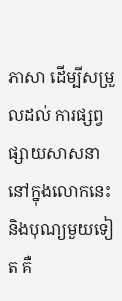ភាសា ដើម្បីសម្រួលដល់ ការផ្សព្វផ្សាយសាសនា
នៅក្នុងលោកនេះ និងបុណ្យមួយទៀត គឺ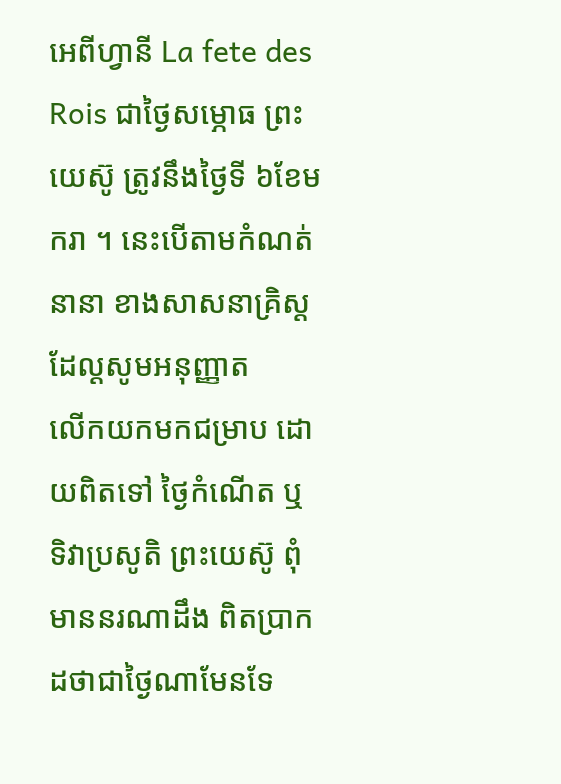អេពីហ្វានី La fete des Rois ជាថៃ្ងសម្ភោធ ព្រះយេស៊ូ ត្រូវនឹងថៃ្ងទី ៦ខែមករា ។ នេះបើតាមកំណត់ នានា ខាងសាសនាគ្រិស្ត ដែល្តសូមអនុញ្ញាត
លើកយកមកជម្រាប ដោយពិតទៅ ថៃ្ងកំណើត ឬ ទិវាប្រសូតិ ព្រះយេស៊ូ ពុំមាននរណាដឹង ពិតប្រាកដថាជាថៃ្ងណាមែនទែ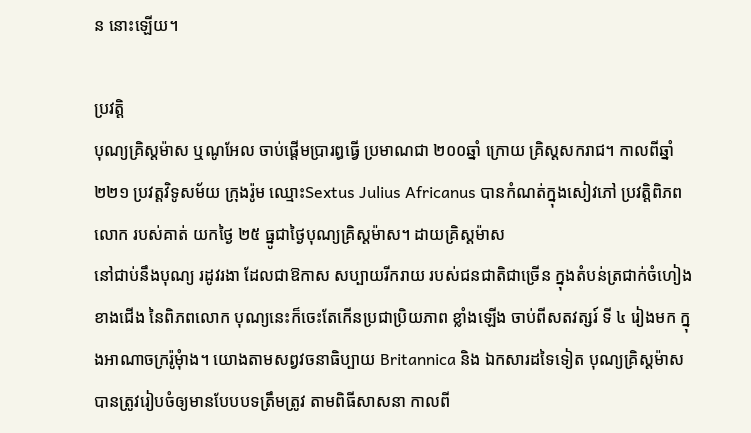ន នោះឡើយ។

ប្រវត្តិ
បុណ្យគ្រិស្តម៉ាស ឬណូអែល ចាប់ផ្តើមប្រារព្ធធ្វើ ប្រមាណជា ២០០ឆ្នាំ ក្រោយ គ្រិស្តសករាជ។ កាលពីឆ្នាំ២២១ ប្រវត្តវិទូសម័យ ក្រុងរ៉ូម ឈ្មោះSextus Julius Africanus បានកំណត់ក្នុងសៀវភៅ ប្រវតិ្តពិភពលោក របស់គាត់ យកថៃ្ង ២៥ ធ្នូជាថៃ្ងបុណ្យគ្រិស្តម៉ាស។ ដាយគ្រិស្តម៉ាស
នៅជាប់នឹងបុណ្យ រដូវរងា ដែលជាឱកាស សប្បាយរីករាយ របស់ជនជាតិជាច្រើន ក្នុងតំបន់ត្រជាក់ចំហៀងខាងជើង នៃពិភពលោក បុណ្យនេះក៏ចេះតែកើនប្រជាប្រិយភាព ខ្លាំងឡើង ចាប់ពីសតវត្សរ៍ ទី ៤ រៀងមក ក្នុងអាណាចក្ររ៉ូមុំាង។ យោងតាមសព្វវចនាធិប្បាយ Britannica និង ឯកសារដទៃទៀត បុណ្យគ្រិស្តម៉ាស បានត្រូវរៀបចំឲ្យមានបែបបទត្រឹមត្រូវ តាមពិធីសាសនា កាលពី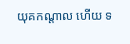យុគកណ្តាល ហើយ ទ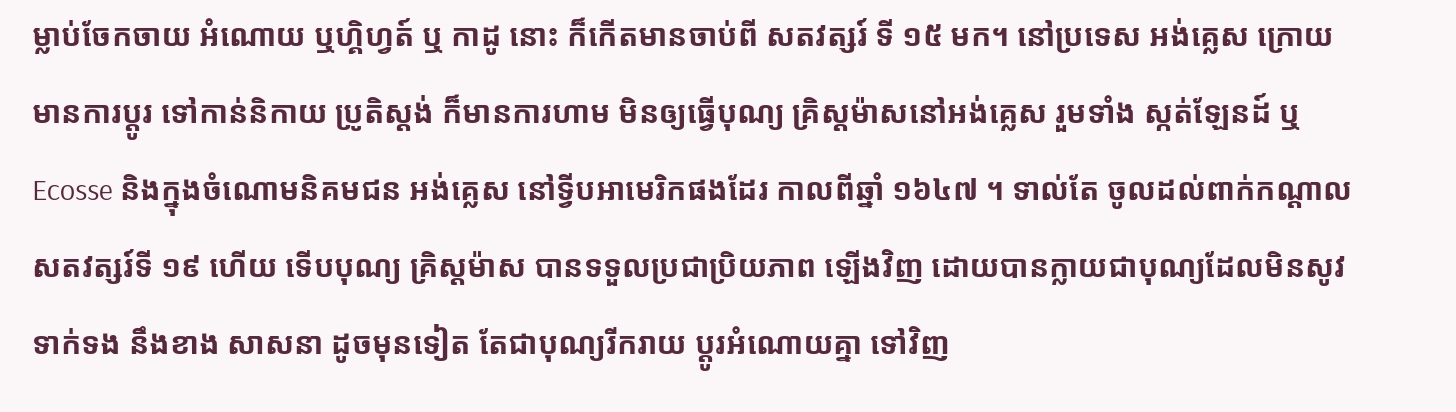ម្លាប់ចែកចាយ អំណោយ ឬហ្គិហ្វត៍ ឬ កាដូ នោះ ក៏កើតមានចាប់ពី សតវត្សរ៍ ទី ១៥ មក។ នៅប្រទេស អង់គេ្លស ក្រោយមានការប្តូរ ទៅកាន់និកាយ ប្រូតិស្តង់ ក៏មានការហាម មិនឲ្យធ្វើបុណ្យ គ្រិស្តម៉ាសនៅអង់គេ្លស រួមទាំង ស្កត់ឡែនដ៍ ឬ Ecosse និងក្នុងចំណោមនិគមជន អង់គេ្លស នៅទ្វីបអាមេរិកផងដែរ កាលពីឆ្នាំ ១៦៤៧ ។ ទាល់តែ ចូលដល់ពាក់កណ្តាលសតវត្សរ៍ទី ១៩ ហើយ ទើបបុណ្យ គ្រិស្តម៉ាស បានទទួលប្រជាប្រិយភាព ឡើងវិញ ដោយបានក្លាយជាបុណ្យដែលមិនសូវទាក់ទង នឹងខាង សាសនា ដូចមុនទៀត តែជាបុណ្យរីករាយ ប្តូរអំណោយគ្នា ទៅវិញ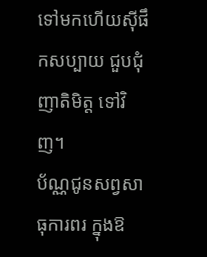ទៅមកហើយស៊ីផឹកសប្បាយ ជួបជុំញាតិមិត្ត ទៅវិញ។
ប័ណ្ណជូនសព្វសាធុការពរ ក្នុងឱ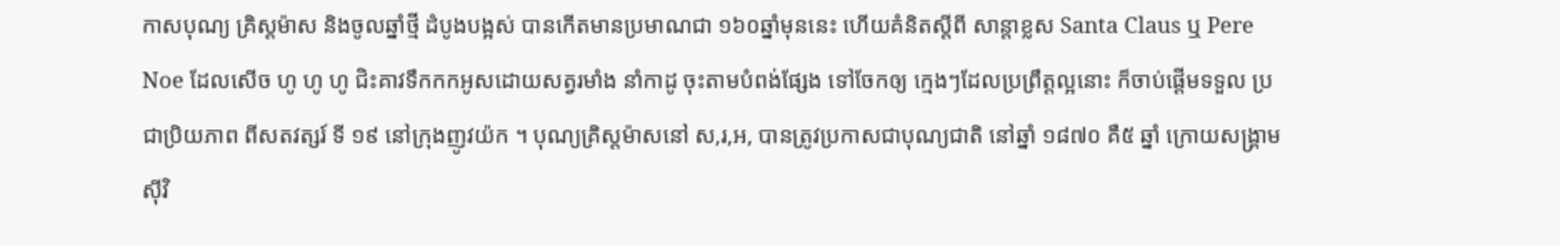កាសបុណ្យ គ្រិស្តម៉ាស និងចូលឆ្នាំថ្មី ដំបូងបង្អស់ បានកើតមានប្រមាណជា ១៦០ឆ្នាំមុននេះ ហើយគំនិតស្តីពី សាន្តាខ្លស Santa Claus ឬ Pere Noe ដែលសើច ហូ ហូ ហូ ជិះគាវទឹកកកអូសដោយសត្វរមាំង នាំកាដូ ចុះតាមបំពង់ផែ្សង ទៅចែកឲ្យ កេ្មងៗដែលប្រព្រឹត្តល្អនោះ ក៏ចាប់ផ្តើមទទួល ប្រជាប្រិយភាព ពីសតវត្សរ៍ ទី ១៩ នៅក្រុងញូវយ៉ក ។ បុណ្យគ្រិស្តម៉ាសនៅ ស,រ,អ, បានត្រូវប្រកាសជាបុណ្យជាតិ នៅឆ្នាំ ១៨៧០ គឺ៥ ឆ្នាំ ក្រោយសង្រ្គាមស៊ីវិ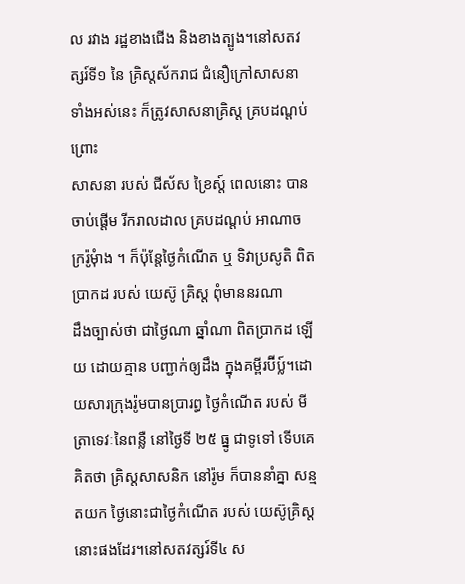ល រវាង រដ្ឋខាងជើង និងខាងត្បូង។នៅសតវត្សរ៍ទី១ នៃ គ្រិស្តស័ករាជ ជំនឿក្រៅសាសនា ទាំងអស់នេះ ក៏ត្រូវសាសនាគ្រិស្ត គ្របដណ្តប់ ព្រោះ
សាសនា របស់ ជីស័ស ខ្រៃស្ត៍ ពេលនោះ បានចាប់ផ្តើម រីករាលដាល គ្របដណ្តប់ អាណាចក្ររ៉ូមុំាង ។ ក៏ប៉ុនែ្តថៃ្ងកំណើត ឬ ទិវាប្រសូតិ ពិតប្រាកដ របស់ យេស៊ូ គ្រិស្ត ពុំមាននរណា
ដឹងច្បាស់ថា ជាថៃ្ងណា ឆ្នាំណា ពិតប្រាកដ ឡើយ ដោយគ្មាន បញ្ជាក់ឲ្យដឹង ក្នុងគម្ពីរប៊ីប្ល៍។ដោយសារក្រុងរ៉ូមបានប្រារព្ធ ថៃ្ងកំណើត របស់ មីត្រាទេវៈនៃពន្លឺ នៅថៃ្ងទី ២៥ ធ្នូ ជាទូទៅ ទើបគេគិតថា គ្រិស្តសាសនិក នៅរ៉ូម ក៏បាននាំគ្នា សន្មតយក ថៃ្ងនោះជាថៃ្ងកំណើត របស់ យេស៊ូគ្រិស្តនោះផងដែរ។នៅសតវត្សរ៍ទី៤ ស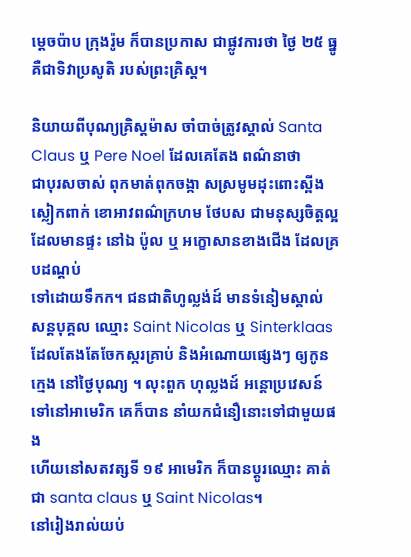មេ្តចប៉ាប ក្រុងរ៉ូម ក៏បានប្រកាស ជាផ្លូវការថា ថៃ្ង ២៥ ធ្នូ គឺជាទិវាប្រសូតិ របស់ព្រះគ្រិស្ត។

និយាយពីបុណ្យគ្រិស្តម៉ាស ចាំបាច់ត្រូវស្គាល់ Santa Claus ឬ Pere Noel ដែលគេតែង ពណ៌‌នាថា
ជាបុរសចាស់ ពុកមាត់ពុកចង្កា សស្រមូមដុះពោះស្ពីង ស្លៀកពាក់ ខោអាវពណ៌‌ក្រហម ថែបស ជាមនុស្សចិត្តល្អ ដែលមានផ្ទះ នៅឯ ប៉ូល ឬ អក្ខោសានខាងជើង ដែលគ្របដណ្តប់
ទៅដោយទឹកក។ ជនជាតិហូល្លង់ដ៍ មានទំនៀមស្គាល់ សន្តបុគ្គល ឈ្មោះ Saint Nicolas ឬ Sinterklaasដែលតែងតែចែកស្ករគ្រាប់ និងអំណោយផេ្សងៗ ឲ្យកូនកេ្មង នៅថៃ្ងបុណ្យ ។ លុះពួក ហុល្លងដ៍ អន្តោប្រវេសន៍ ទៅនៅអាមេរិក គេក៏បាន នាំយកជំនឿនោះទៅជាមួយផង
ហើយនៅសតវត្សទី ១៩ អាមេរិក ក៏បានប្តូរឈ្មោះ គាត់ជា santa claus ឬ Saint Nicolas។
នៅរៀងរាល់យប់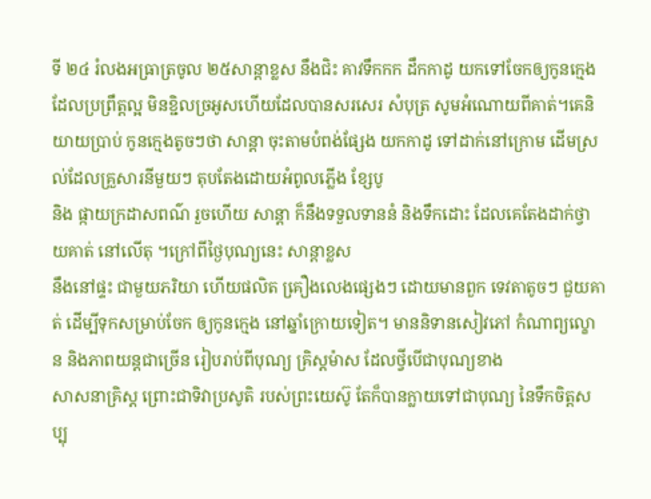ទី ២៤ រំលងអធ្រាត្រចូល ២៥សាន្តាខ្លស នឹងជិះ គាវទឹកកក ដឹកកាដូ យកទៅចែកឲ្យកូនកេ្មង ដែលប្រព្រឹត្តល្អ មិនខ្ជិលច្រអូសហើយដែលបានសរសេរ សំបុត្រ សូមអំណោយពីគាត់។គេនិយាយប្រាប់ កូនកេ្មងតូចៗថា សាន្តា ចុះតាមបំពង់ផែ្សង យកកាដូ ទៅដាក់នៅក្រោម ដើមស្រល់ដែលគ្រួសារនីមួយៗ តុបតែងដោយអំពូលភ្លើង ខែ្សបូ
និង ផ្កាយក្រដាសពណ៌‌ រួចហើយ សាន្តា ក៏នឹងទទួលទាននំ និងទឹកដោះ ដែលគេតែងដាក់ថ្វាយគាត់ នៅលើតុ ។ក្រៅពីថៃ្ងបុណ្យនេះ សាន្តាខ្លស
នឹងនៅផ្ទះ ជាមួយភរិយា ហើយផលិត គឿ្រងលេងផេ្សងៗ ដោយមានពួក ទេវតាតូចៗ ជួយគាត់ ដើម្បីទុកសម្រាប់ចែក ឲ្យកូនកេ្មង នៅឆ្នាំក្រោយទៀត។ មាននិទានសៀវភៅ កំណាព្យល្ខោន និងភាពយន្តជាច្រើន រៀបរាប់ពីបុណ្យ គ្រិស្តម៉ាស ដែលថ្វីបើជាបុណ្យខាង
សាសនាគ្រិស្ត ព្រោះជាទិវាប្រសូតិ របស់ព្រះយេស៊ូ តែក៏បានក្លាយទៅជាបុណ្យ នៃទឹកចិត្តសប្បុ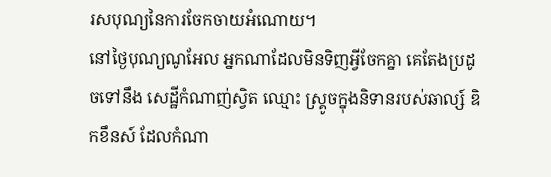រសបុណ្យនៃការចែកចាយអំណោយ។
នៅថ្ងៃបុណ្យណូអែល អ្នកណាដែលមិនទិញអ្វីចែកគ្នា គេតែងប្រដូចទៅនឹង សេដ្ឋីកំណាញ់ស្វិត ឈ្មោះ ស្រ្គូចក្នុងនិទានរបស់ឆាល្ស៍ ឌិកខឹនស៍ ដែលកំណា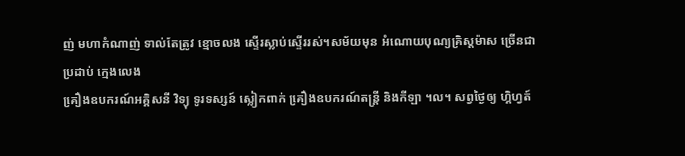ញ់ មហាកំណាញ់ ទាល់តែត្រូវ ខ្មោចលង ស្ទើរស្លាប់ស្ទើររស់។សម័យមុន អំណោយបុណ្យគ្រិស្តម៉ាស ច្រើនជា ប្រដាប់ កេ្មងលេង
គឿ្រងឧបករណ៍អគ្គិសនី វិទ្យុ ទូរទស្សន៍ ស្លៀកពាក់ គឿ្រងឧបករណ៍តន្រ្តី និងកីឡា ។ល។ សព្វថៃ្ងឲ្យ ហ្គិហ្វត៍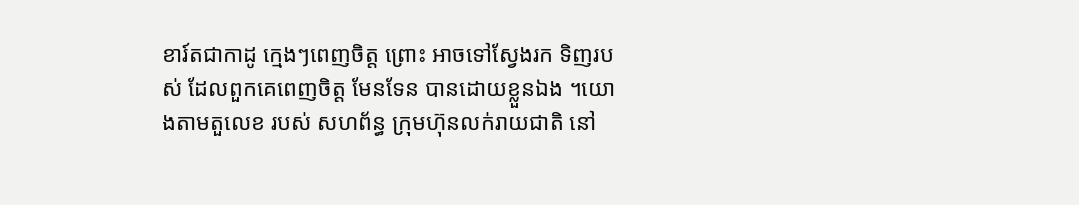ខារ៍តជាកាដូ កេ្មងៗពេញចិត្ត ព្រោះ អាចទៅសែ្វងរក ទិញរបស់ ដែលពួកគេពេញចិត្ត មែនទែន បានដោយខ្លួនឯង ។យោងតាមតួលេខ របស់ សហព័ន្ធ ក្រុមហ៊ុនលក់រាយជាតិ នៅ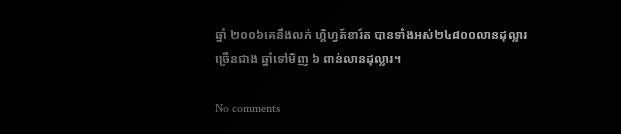ឆ្នាំ ២០០៦គេនឹងលក់ ហ្គិហ្វត៍ខារ៍ត បានទាំងអស់២៤៨០០លានដុល្លារ ច្រើនជាង ឆ្នាំទៅមិញ ៦ ពាន់លានដុល្លារ។

No comments